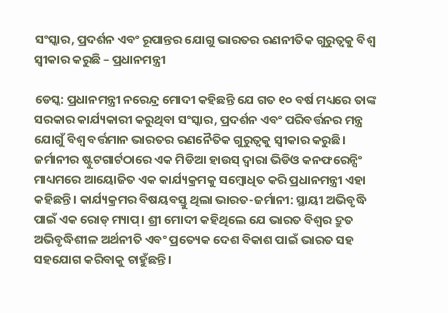ସଂସ୍କାର, ପ୍ରଦର୍ଶନ ଏବଂ ରୂପାନ୍ତର ଯୋଗୁ ଭାରତର ରଣନୀତିକ ଗୁରୁତ୍ୱକୁ ବିଶ୍ୱ ସ୍ୱୀକାର କରୁଛି – ପ୍ରଧାନମନ୍ତ୍ରୀ

ଡେସ୍କ: ପ୍ରଧାନମନ୍ତ୍ରୀ ନରେନ୍ଦ୍ର ମୋଦୀ କହିଛନ୍ତି ଯେ ଗତ ୧୦ ବର୍ଷ ମଧ୍ୟରେ ତାଙ୍କ ସରକାର କାର୍ଯ୍ୟକାରୀ କରୁଥିବା ସଂସ୍କାର, ପ୍ରଦର୍ଶନ ଏବଂ ପରିବର୍ତ୍ତନର ମନ୍ତ୍ର ଯୋଗୁଁ ବିଶ୍ୱ ବର୍ତ୍ତମାନ ଭାରତର ରଣନୈତିକ ଗୁରୁତ୍ୱକୁ ସ୍ୱୀକାର କରୁଛି। ଜର୍ମାନୀର ଷ୍ଟୁଟଗାର୍ଟଠାରେ ଏକ ମିଡିଆ ହାଉସ୍ ଦ୍ୱାରା ଭିଡିଓ କନଫରେନ୍ସିଂ ମାଧ୍ୟମରେ ଆୟୋଜିତ ଏକ କାର୍ଯ୍ୟକ୍ରମକୁ ସମ୍ବୋଧିତ କରି ପ୍ରଧାନମନ୍ତ୍ରୀ ଏହା କହିଛନ୍ତି। କାର୍ଯ୍ୟକ୍ରମର ବିଷୟବସ୍ତୁ ଥିଲା ଭାରତ-ଜର୍ମାନୀ: ସ୍ଥାୟୀ ଅଭିବୃଦ୍ଧି ପାଇଁ ଏକ ରୋଡ୍ ମ୍ୟାପ୍। ଶ୍ରୀ ମୋଦୀ କହିଥିଲେ ଯେ ଭାରତ ବିଶ୍ୱର ଦ୍ରୁତ ଅଭିବୃଦ୍ଧିଶୀଳ ଅର୍ଥନୀତି ଏବଂ ପ୍ରତ୍ୟେକ ଦେଶ ବିକାଶ ପାଇଁ ଭାରତ ସହ ସହଯୋଗ କରିବାକୁ ଚାହୁଁଛନ୍ତି।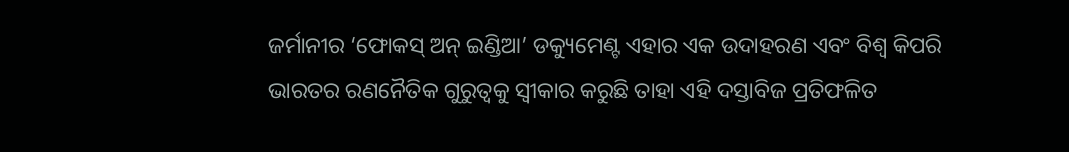ଜର୍ମାନୀର ‘ଫୋକସ୍ ଅନ୍ ଇଣ୍ଡିଆ’ ଡକ୍ୟୁମେଣ୍ଟ ଏହାର ଏକ ଉଦାହରଣ ଏବଂ ବିଶ୍ୱ କିପରି ଭାରତର ରଣନୈତିକ ଗୁରୁତ୍ୱକୁ ସ୍ୱୀକାର କରୁଛି ତାହା ଏହି ଦସ୍ତାବିଜ ପ୍ରତିଫଳିତ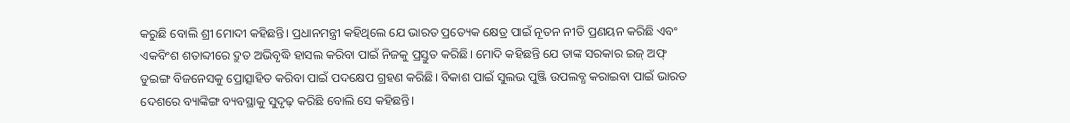କରୁଛି ବୋଲି ଶ୍ରୀ ମୋଦୀ କହିଛନ୍ତି। ପ୍ରଧାନମନ୍ତ୍ରୀ କହିଥିଲେ ଯେ ଭାରତ ପ୍ରତ୍ୟେକ କ୍ଷେତ୍ର ପାଇଁ ନୂତନ ନୀତି ପ୍ରଣୟନ କରିଛି ଏବଂ ଏକବିଂଶ ଶତାବ୍ଦୀରେ ଦ୍ରୁତ ଅଭିବୃଦ୍ଧି ହାସଲ କରିବା ପାଇଁ ନିଜକୁ ପ୍ରସ୍ତୁତ କରିଛି। ମୋଦି କହିଛନ୍ତି ଯେ ତାଙ୍କ ସରକାର ଇଜ୍ ଅଫ୍ ଡୁଇଙ୍ଗ ବିଜନେସକୁ ପ୍ରୋତ୍ସାହିତ କରିବା ପାଇଁ ପଦକ୍ଷେପ ଗ୍ରହଣ କରିଛି। ବିକାଶ ପାଇଁ ସୁଲଭ ପୁଞ୍ଜି ଉପଲବ୍ଧ କରାଇବା ପାଇଁ ଭାରତ ଦେଶରେ ବ୍ୟାଙ୍କିଙ୍ଗ ବ୍ୟବସ୍ଥାକୁ ସୁଦୃଢ଼ କରିଛି ବୋଲି ସେ କହିଛନ୍ତି।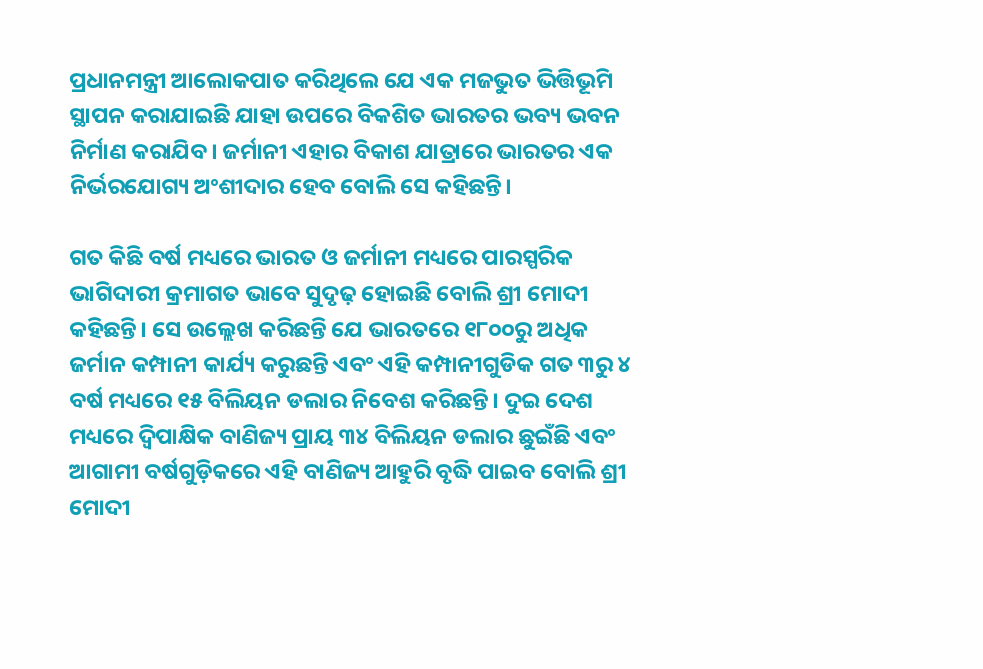ପ୍ରଧାନମନ୍ତ୍ରୀ ଆଲୋକପାତ କରିଥିଲେ ଯେ ଏକ ମଜଭୁତ ଭିତ୍ତିଭୂମି ସ୍ଥାପନ କରାଯାଇଛି ଯାହା ଉପରେ ବିକଶିତ ଭାରତର ଭବ୍ୟ ଭବନ ନିର୍ମାଣ କରାଯିବ। ଜର୍ମାନୀ ଏହାର ବିକାଶ ଯାତ୍ରାରେ ଭାରତର ଏକ ନିର୍ଭରଯୋଗ୍ୟ ଅଂଶୀଦାର ହେବ ବୋଲି ସେ କହିଛନ୍ତି।

ଗତ କିଛି ବର୍ଷ ମଧ୍ୟରେ ଭାରତ ଓ ଜର୍ମାନୀ ମଧ୍ୟରେ ପାରସ୍ପରିକ ଭାଗିଦାରୀ କ୍ରମାଗତ ଭାବେ ସୁଦୃଢ଼ ହୋଇଛି ବୋଲି ଶ୍ରୀ ମୋଦୀ କହିଛନ୍ତି। ସେ ଉଲ୍ଲେଖ କରିଛନ୍ତି ଯେ ଭାରତରେ ୧୮୦୦ରୁ ଅଧିକ ଜର୍ମାନ କମ୍ପାନୀ କାର୍ଯ୍ୟ କରୁଛନ୍ତି ଏବଂ ଏହି କମ୍ପାନୀଗୁଡିକ ଗତ ୩ରୁ ୪ ବର୍ଷ ମଧ୍ୟରେ ୧୫ ବିଲିୟନ ଡଲାର ନିବେଶ କରିଛନ୍ତି। ଦୁଇ ଦେଶ ମଧ୍ୟରେ ଦ୍ୱିପାକ୍ଷିକ ବାଣିଜ୍ୟ ପ୍ରାୟ ୩୪ ବିଲିୟନ ଡଲାର ଛୁଇଁଛି ଏବଂ ଆଗାମୀ ବର୍ଷଗୁଡ଼ିକରେ ଏହି ବାଣିଜ୍ୟ ଆହୁରି ବୃଦ୍ଧି ପାଇବ ବୋଲି ଶ୍ରୀ ମୋଦୀ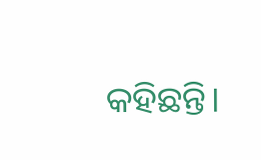କହିଛନ୍ତି।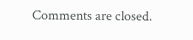Comments are closed.